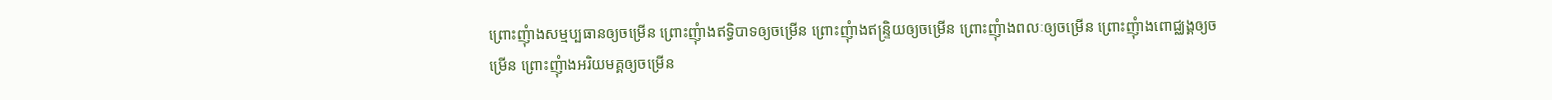ព្រោះញុំាងសម្មប្បធានឲ្យចម្រើន ព្រោះញុំាងឥទ្ធិបាទឲ្យចម្រើន ព្រោះញុំាងឥន្ទ្រិយឲ្យចម្រើន ព្រោះញុំាងពលៈឲ្យចម្រើន ព្រោះញុំាងពោជ្ឈង្គឲ្យចម្រើន ព្រោះញុំាងអរិយមគ្គឲ្យចម្រើន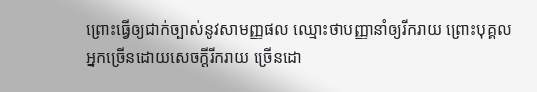ព្រោះធ្វើឲ្យជាក់ច្បាស់នូវសាមញ្ញផល ឈ្មោះថាបញ្ញានាំឲ្យរីករាយ ព្រោះបុគ្គលអ្នកច្រើនដោយសេចក្តីរីករាយ ច្រើនដោ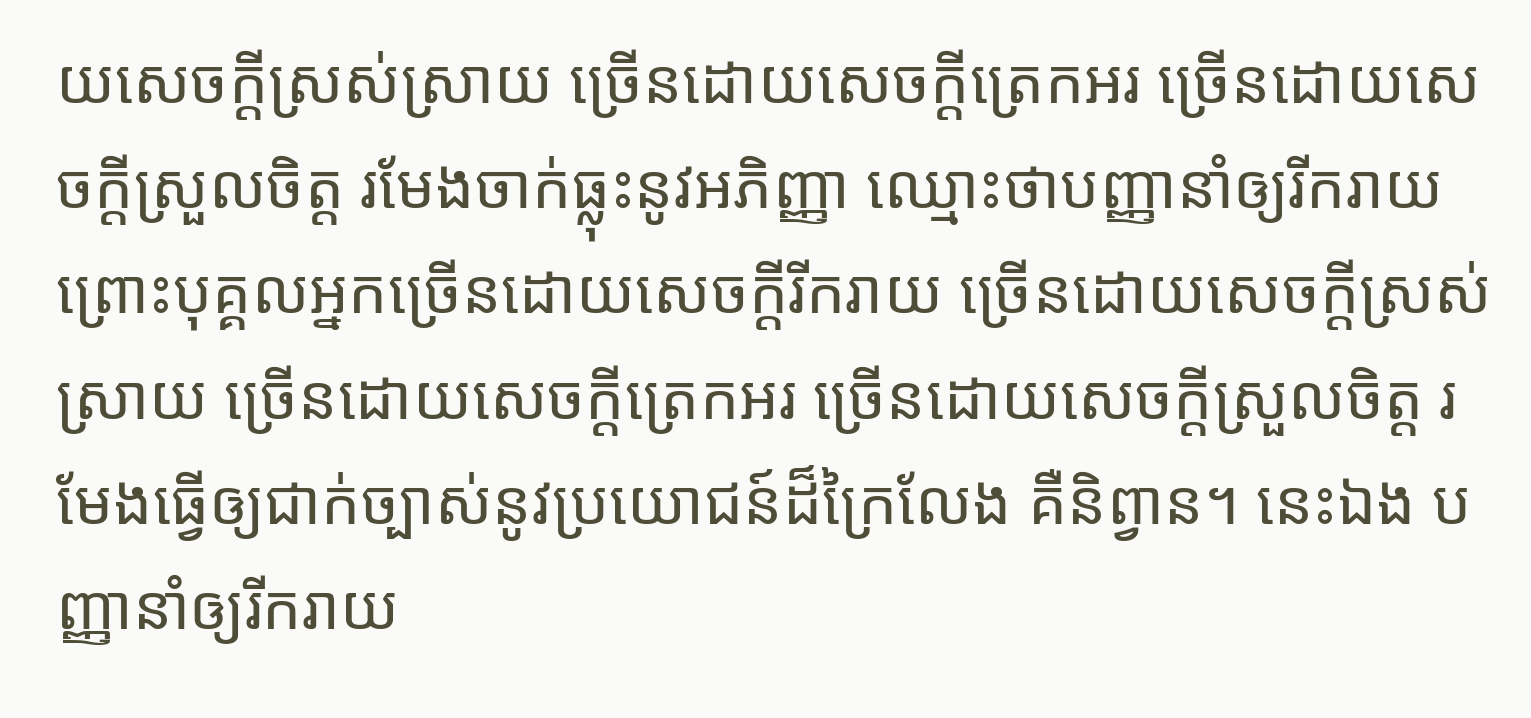យសេចក្តីស្រស់ស្រាយ ច្រើនដោយសេចក្តីត្រេកអរ ច្រើនដោយសេចក្តីស្រួលចិត្ត រមែងចាក់ធ្លុះនូវអភិញ្ញា ឈ្មោះថាបញ្ញានាំឲ្យរីករាយ ព្រោះបុគ្គលអ្នកច្រើនដោយសេចក្តីរីករាយ ច្រើនដោយសេចក្តីស្រស់ស្រាយ ច្រើនដោយសេចក្តីត្រេកអរ ច្រើនដោយសេចក្តីស្រួលចិត្ត រមែងធ្វើឲ្យជាក់ច្បាស់នូវប្រយោជន៍ដ៏ក្រៃលែង គឺនិព្វាន។ នេះឯង បញ្ញានាំឲ្យរីករាយ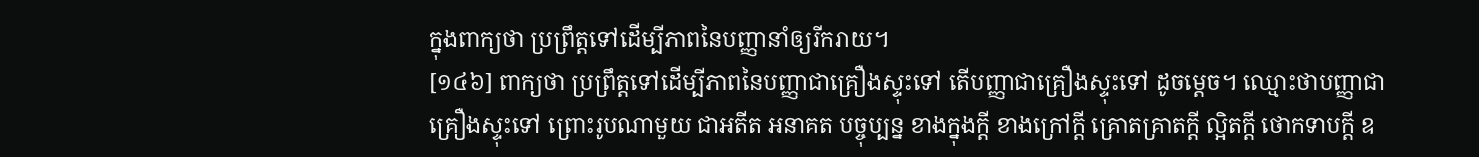ក្នុងពាក្យថា ប្រព្រឹត្តទៅដើម្បីភាពនៃបញ្ញានាំឲ្យរីករាយ។
[១៤៦] ពាក្យថា ប្រព្រឹត្តទៅដើម្បីភាពនៃបញ្ញាជាគ្រឿងស្ទុះទៅ តើបញ្ញាជាគ្រឿងស្ទុះទៅ ដូចម្តេច។ ឈ្មោះថាបញ្ញាជាគ្រឿងស្ទុះទៅ ព្រោះរូបណាមួយ ជាអតីត អនាគត បច្ចុប្បន្ន ខាងក្នុងក្តី ខាងក្រៅក្តី គ្រោតគ្រាតក្តី ល្អិតក្តី ថោកទាបក្តី ឧ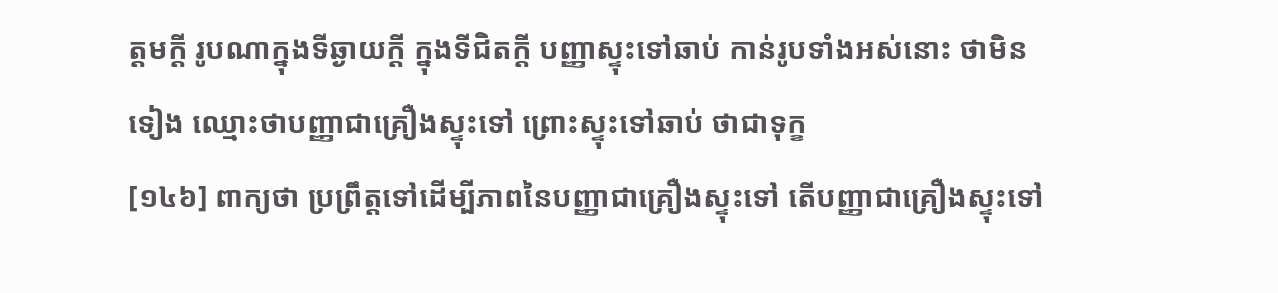ត្តមក្តី រូបណាក្នុងទីឆ្ងាយក្តី ក្នុងទីជិតក្តី បញ្ញាស្ទុះទៅឆាប់ កាន់រូបទាំងអស់នោះ ថាមិនទៀង ឈ្មោះថាបញ្ញាជាគ្រឿងស្ទុះទៅ ព្រោះស្ទុះទៅឆាប់ ថាជាទុក្ខ
[១៤៦] ពាក្យថា ប្រព្រឹត្តទៅដើម្បីភាពនៃបញ្ញាជាគ្រឿងស្ទុះទៅ តើបញ្ញាជាគ្រឿងស្ទុះទៅ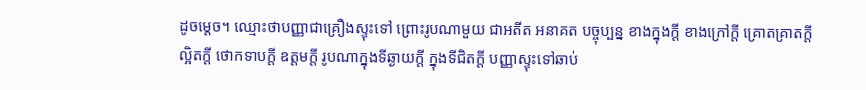ដូចម្តេច។ ឈ្មោះថាបញ្ញាជាគ្រឿងស្ទុះទៅ ព្រោះរូបណាមួយ ជាអតីត អនាគត បច្ចុប្បន្ន ខាងក្នុងក្តី ខាងក្រៅក្តី គ្រោតគ្រាតក្តី ល្អិតក្តី ថោកទាបក្តី ឧត្តមក្តី រូបណាក្នុងទីឆ្ងាយក្តី ក្នុងទីជិតក្តី បញ្ញាស្ទុះទៅឆាប់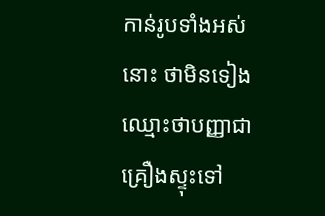កាន់រូបទាំងអស់នោះ ថាមិនទៀង ឈ្មោះថាបញ្ញាជាគ្រឿងស្ទុះទៅ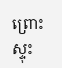ព្រោះស្ទុះ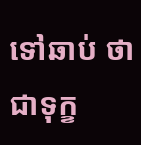ទៅឆាប់ ថាជាទុក្ខ